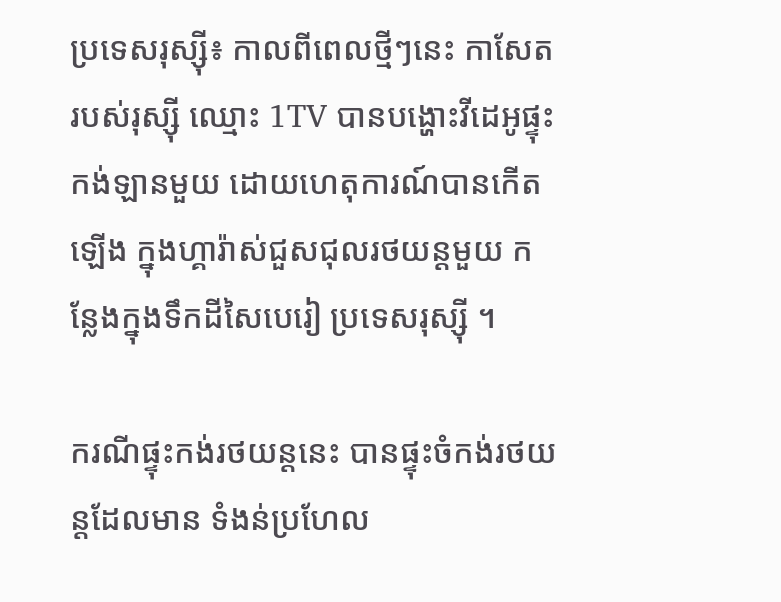ប្រទេសរុស្ស៊ី៖ កាលពីពេលថ្មីៗនេះ កាសែតរបស់រុស្ស៊ី ឈ្មោះ 1TV បានបង្ហោះវីដេអូផ្ទុះកង់ឡានមួយ ដោយហេតុការណ៍បានកើតឡើង ក្នុងហ្គារ៉ាស់ជួសជុលរថយន្តមួយ កន្លែងក្នុងទឹកដីសៃបេរៀ ប្រទេសរុស្ស៊ី ។

ករណីផ្ទុះកង់រថយន្តនេះ បានផ្ទុះចំកង់រថយន្តដែលមាន ទំងន់ប្រហែល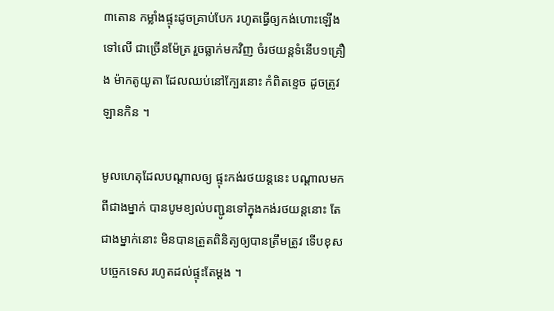៣តោន កម្លាំងផ្ទុះដូចគ្រាប់បែក រហូតធ្វើឲ្យកង់ហោះឡើងទៅលើ ជាច្រើនម៉ែត្រ រួចធ្លាក់មកវិញ ចំរថយន្តទំនើប១គ្រឿង ម៉ាកតូយូតា ដែលឈប់នៅក្បែរនោះ កំពិតខ្ទេច ដូចត្រូវឡានកិន ។

មូលហេតុដែលបណ្តាលឲ្យ ផ្ទុះកង់រថយន្តនេះ បណ្តាលមកពីជាងម្នាក់ បានបូមខ្យល់បញ្ជូនទៅក្នុងកង់រថយន្តនោះ តែជាងម្នាក់នោះ មិនបានត្រួតពិនិត្យឲ្យបានត្រឹមត្រូវ ទើបខុសបច្ចេកទេស រហូតដល់ផ្ទុះតែម្តង ។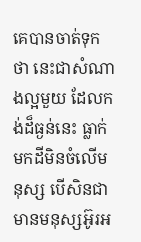គេបានចាត់ទុកថា នេះជាសំណាងល្អមួយ ដែលកង់ដ៏ធ្ងន់នេះ ធ្លាក់មកដីមិនចំលើមនុស្ស បើសិនជាមានមនុស្សអ៊ូរអ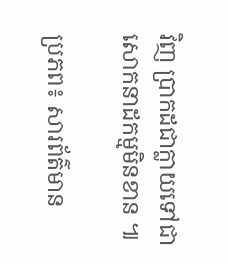វិញ ប្រាកដជាក្លាយទៅជាសោកនាដកម្មមិនខាន ៕

ប្រភព៖ សារព័ត៌មាន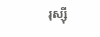រុស្ស៊ី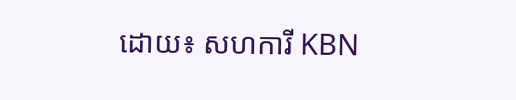ដោយ៖ សហការី KBN